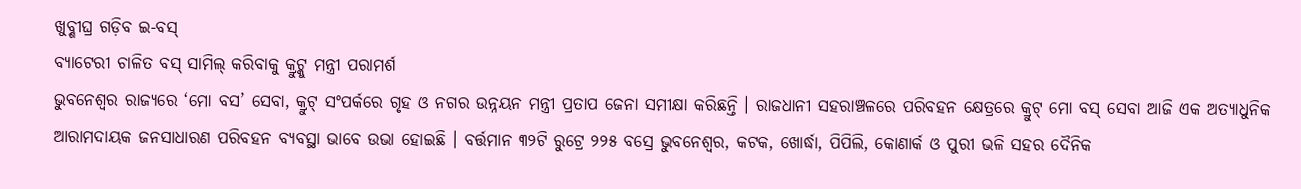ଖୁବ୍ଶୀଘ୍ର ଗଡ଼ିବ ଇ-ବସ୍
ବ୍ୟାଟେରୀ ଚାଳିତ ବସ୍ ସାମିଲ୍ କରିବାକୁ କ୍ରୁଟ୍କୁ ମନ୍ତ୍ରୀ ପରାମର୍ଶ
ଭୁବନେଶ୍ୱର ରାଜ୍ୟରେ ‘ମୋ ବସ’ ସେବା, କ୍ରୁଟ୍ ସଂପର୍କରେ ଗୃହ ଓ ନଗର ଉନ୍ନୟନ ମନ୍ତ୍ରୀ ପ୍ରତାପ ଜେନା ସମୀକ୍ଷା କରିଛନ୍ତି । ରାଜଧାନୀ ସହରାଞ୍ଚଳରେ ପରିବହନ କ୍ଷେତ୍ରରେ କ୍ରୁଟ୍ ମୋ ବସ୍ ସେବା ଆଜି ଏକ ଅତ୍ୟାଧୁନିକ ଆରାମଦାୟକ ଜନସାଧାରଣ ପରିବହନ ବ୍ୟବସ୍ଥା ଭାବେ ଉଭା ହୋଇଛି । ବର୍ତ୍ତମାନ ୩୨ଟି ରୁଟ୍ରେ ୨୨୫ ବସ୍ରେ ଭୁବନେଶ୍ୱର, କଟକ, ଖୋର୍ଦ୍ଧା, ପିପିଲି, କୋଣାର୍କ ଓ ପୁରୀ ଭଳି ସହର ଦୈନିକ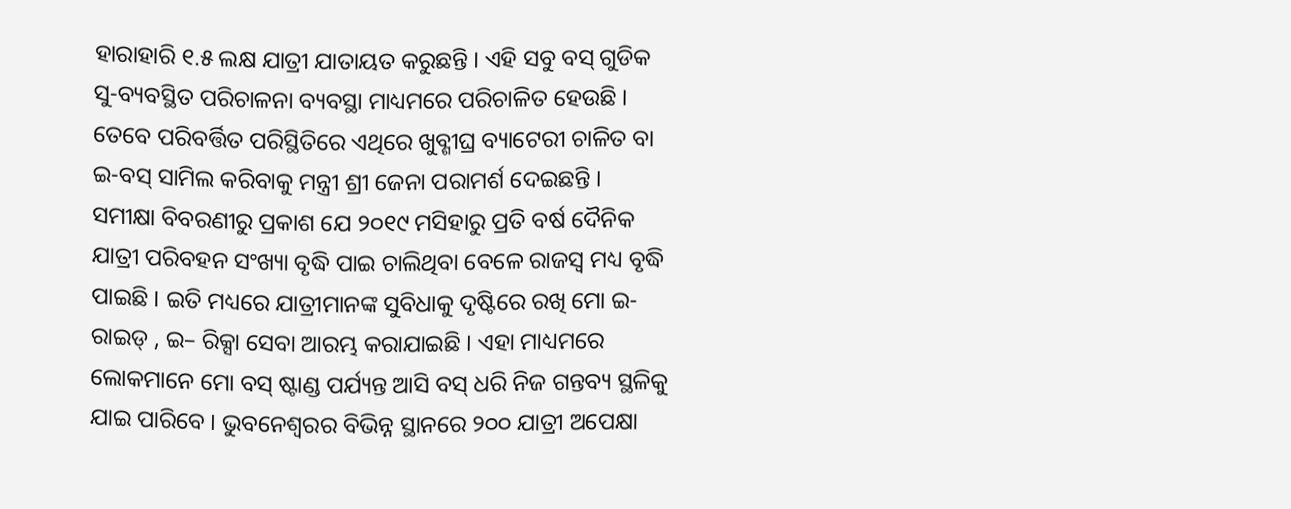ହାରାହାରି ୧.୫ ଲକ୍ଷ ଯାତ୍ରୀ ଯାତାୟତ କରୁଛନ୍ତି । ଏହି ସବୁ ବସ୍ ଗୁଡିକ ସୁ-ବ୍ୟବସ୍ଥିତ ପରିଚାଳନା ବ୍ୟବସ୍ଥା ମାଧ୍ୟମରେ ପରିଚାଳିତ ହେଉଛି । ତେବେ ପରିବର୍ତ୍ତିତ ପରିସ୍ଥିତିରେ ଏଥିରେ ଖୁବ୍ଶୀଘ୍ର ବ୍ୟାଟେରୀ ଚାଳିତ ବା ଇ-ବସ୍ ସାମିଲ କରିବାକୁ ମନ୍ତ୍ରୀ ଶ୍ରୀ ଜେନା ପରାମର୍ଶ ଦେଇଛନ୍ତି ।
ସମୀକ୍ଷା ବିବରଣୀରୁ ପ୍ରକାଶ ଯେ ୨୦୧୯ ମସିହାରୁ ପ୍ରତି ବର୍ଷ ଦୈନିକ ଯାତ୍ରୀ ପରିବହନ ସଂଖ୍ୟା ବୃଦ୍ଧି ପାଇ ଚାଲିଥିବା ବେଳେ ରାଜସ୍ୱ ମଧ୍ୟ ବୃଦ୍ଧି ପାଇଛି । ଇତି ମଧ୍ୟରେ ଯାତ୍ରୀମାନଙ୍କ ସୁବିଧାକୁ ଦୃଷ୍ଟିରେ ରଖି ମୋ ଇ-ରାଇଡ୍ , ଇ– ରିକ୍ସା ସେବା ଆରମ୍ଭ କରାଯାଇଛି । ଏହା ମାଧ୍ୟମରେ ଲୋକମାନେ ମୋ ବସ୍ ଷ୍ଟାଣ୍ଡ ପର୍ଯ୍ୟନ୍ତ ଆସି ବସ୍ ଧରି ନିଜ ଗନ୍ତବ୍ୟ ସ୍ଥଳିକୁ ଯାଇ ପାରିବେ । ଭୁବନେଶ୍ୱରର ବିଭିନ୍ନ ସ୍ଥାନରେ ୨୦୦ ଯାତ୍ରୀ ଅପେକ୍ଷା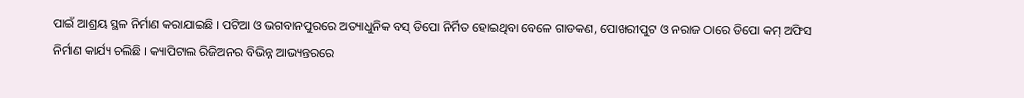ପାଇଁ ଆଶ୍ରୟ ସ୍ଥଳ ନିର୍ମାଣ କରାଯାଇଛି । ପଟିଆ ଓ ଭଗବାନପୁରରେ ଅତ୍ୟାଧୁନିକ ବସ୍ ଡିପୋ ନିର୍ମିତ ହୋଇଥିବା ବେଳେ ଗାଡକଣ, ପୋଖରୀପୁଟ ଓ ନରାଜ ଠାରେ ଡିପୋ କମ୍ ଅଫିସ ନିର୍ମାଣ କାର୍ଯ୍ୟ ଚଲିଛି । କ୍ୟାପିଟାଲ ରିଜିଅନର ବିଭିନ୍ନ ଆଭ୍ୟନ୍ତରରେ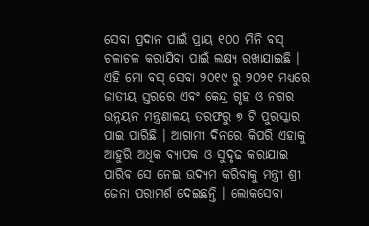ସେବା ପ୍ରଦାନ ପାଇଁ ପ୍ରାୟ ୧୦୦ ମିନି ବସ୍ ଚଳାଚଳ କରାଯିବା ପାଇଁ ଲକ୍ଷ୍ୟ ରଖାଯାଇଛି । ଏହି ମୋ ବସ୍ ସେବା ୨୦୧୯ ରୁ ୨୦୨୧ ମଧ୍ୟରେ ଜାତୀୟ ସ୍ତରରେ ଏବଂ କେନ୍ଦ୍ର ଗୃହ ଓ ନଗର ଉନ୍ନୟନ ମନ୍ତ୍ରଣାଳୟ ତରଫରୁ ୭ ଟି ପୁରସ୍କାର ପାଇ ପାରିଛି । ଆଗାମୀ ଦିନରେ କିପରି ଏହାକୁ ଆହୁରି ଅଧିକ ବ୍ୟାପକ ଓ ସୁଦୃଢ କରାଯାଇ ପାରିବ ସେ ନେଇ ଉଦ୍ୟମ କରିବାକୁ ମନ୍ତ୍ରୀ ଶ୍ରୀ ଜେନା ପରାମର୍ଶ ଦେଇଛନ୍ତି । ଲୋକସେବା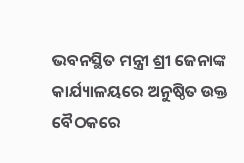ଭବନସ୍ଥିତ ମନ୍ତ୍ରୀ ଶ୍ରୀ ଜେନାଙ୍କ କାର୍ଯ୍ୟାଳୟରେ ଅନୁଷ୍ଠିତ ଉକ୍ତ ବୈଠକରେ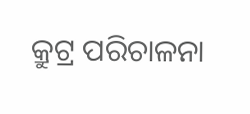କ୍ରୁଟ୍ର ପରିଚାଳନା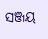ସଞ୍ଜୟ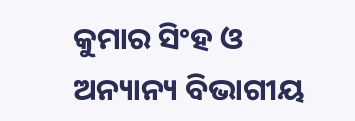କୁମାର ସିଂହ ଓ ଅନ୍ୟାନ୍ୟ ବିଭାଗୀୟ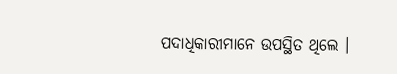ପଦାଧିକାରୀମାନେ ଉପସ୍ଥିତ ଥିଲେ ।